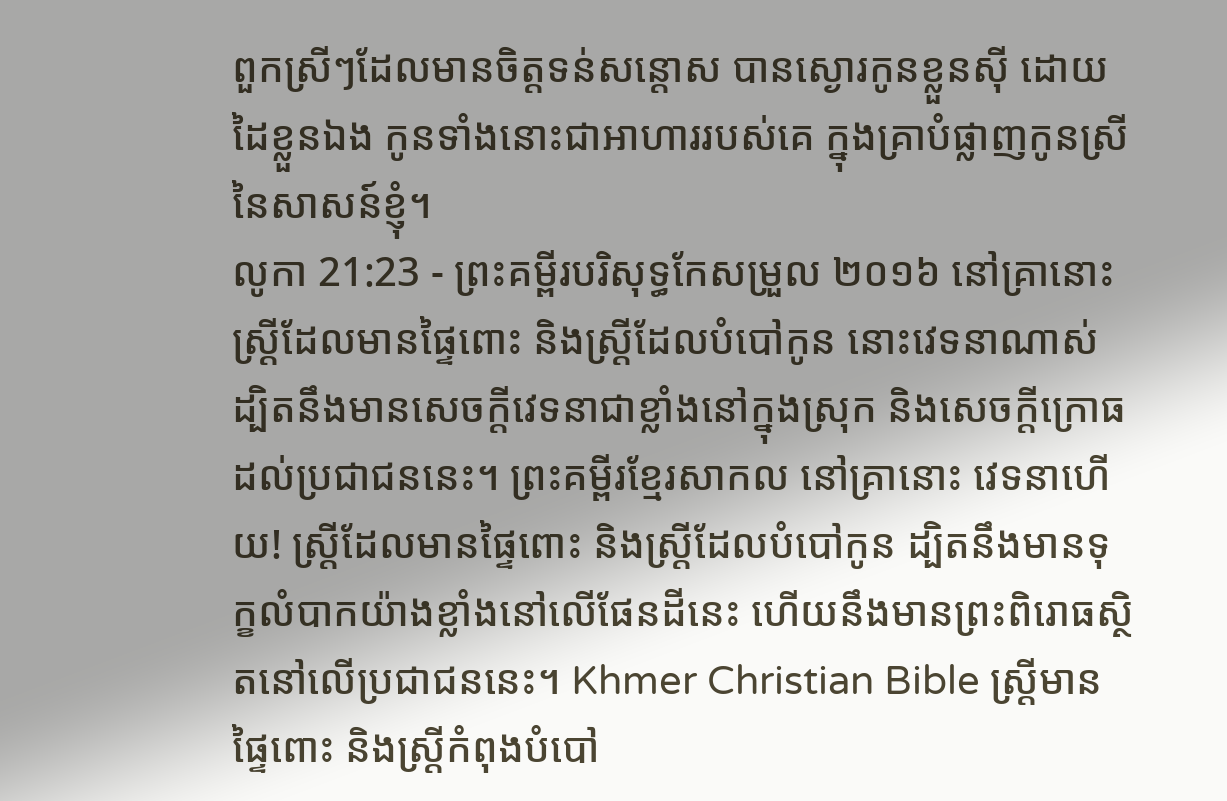ពួកស្រីៗដែលមានចិត្តទន់សន្តោស បានស្ងោរកូនខ្លួនស៊ី ដោយដៃខ្លួនឯង កូនទាំងនោះជាអាហាររបស់គេ ក្នុងគ្រាបំផ្លាញកូនស្រីនៃសាសន៍ខ្ញុំ។
លូកា 21:23 - ព្រះគម្ពីរបរិសុទ្ធកែសម្រួល ២០១៦ នៅគ្រានោះ ស្រ្ដីដែលមានផ្ទៃពោះ និងស្រ្ដីដែលបំបៅកូន នោះវេទនាណាស់ ដ្បិតនឹងមានសេចក្តីវេទនាជាខ្លាំងនៅក្នុងស្រុក និងសេចក្តីក្រោធដល់ប្រជាជននេះ។ ព្រះគម្ពីរខ្មែរសាកល នៅគ្រានោះ វេទនាហើយ! ស្ត្រីដែលមានផ្ទៃពោះ និងស្ត្រីដែលបំបៅកូន ដ្បិតនឹងមានទុក្ខលំបាកយ៉ាងខ្លាំងនៅលើផែនដីនេះ ហើយនឹងមានព្រះពិរោធស្ថិតនៅលើប្រជាជននេះ។ Khmer Christian Bible ស្ដ្រីមានផ្ទៃពោះ និងស្ដ្រីកំពុងបំបៅ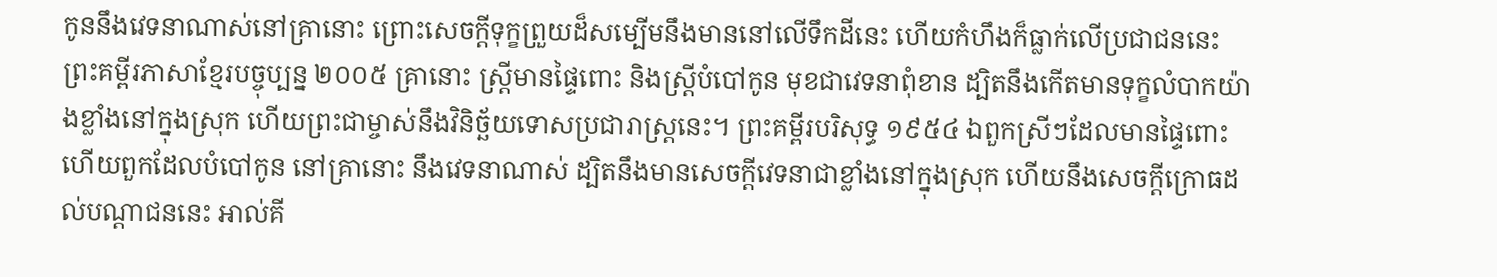កូននឹងវេទនាណាស់នៅគ្រានោះ ព្រោះសេចក្ដីទុក្ខព្រួយដ៏សម្បើមនឹងមាននៅលើទឹកដីនេះ ហើយកំហឹងក៏ធ្លាក់លើប្រជាជននេះ ព្រះគម្ពីរភាសាខ្មែរបច្ចុប្បន្ន ២០០៥ គ្រានោះ ស្ត្រីមានផ្ទៃពោះ និងស្ត្រីបំបៅកូន មុខជាវេទនាពុំខាន ដ្បិតនឹងកើតមានទុក្ខលំបាកយ៉ាងខ្លាំងនៅក្នុងស្រុក ហើយព្រះជាម្ចាស់នឹងវិនិច្ឆ័យទោសប្រជារាស្ដ្រនេះ។ ព្រះគម្ពីរបរិសុទ្ធ ១៩៥៤ ឯពួកស្រីៗដែលមានផ្ទៃពោះ ហើយពួកដែលបំបៅកូន នៅគ្រានោះ នឹងវេទនាណាស់ ដ្បិតនឹងមានសេចក្ដីវេទនាជាខ្លាំងនៅក្នុងស្រុក ហើយនឹងសេចក្ដីក្រោធដល់បណ្តាជននេះ អាល់គី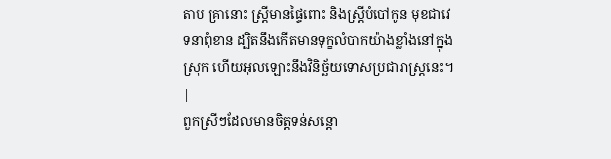តាប គ្រានោះ ស្ដ្រីមានផ្ទៃពោះ និងស្ដ្រីបំបៅកូន មុខជាវេទនាពុំខាន ដ្បិតនឹងកើតមានទុក្ខលំបាកយ៉ាងខ្លាំងនៅក្នុងស្រុក ហើយអុលឡោះនឹងវិនិច្ឆ័យទោសប្រជារាស្ដ្រនេះ។ |
ពួកស្រីៗដែលមានចិត្តទន់សន្តោ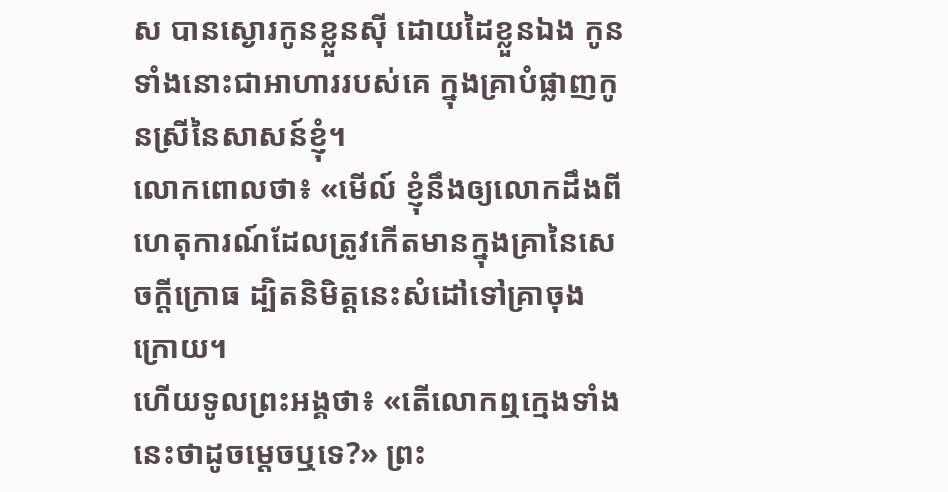ស បានស្ងោរកូនខ្លួនស៊ី ដោយដៃខ្លួនឯង កូនទាំងនោះជាអាហាររបស់គេ ក្នុងគ្រាបំផ្លាញកូនស្រីនៃសាសន៍ខ្ញុំ។
លោកពោលថា៖ «មើល៍ ខ្ញុំនឹងឲ្យលោកដឹងពីហេតុការណ៍ដែលត្រូវកើតមានក្នុងគ្រានៃសេចក្ដីក្រោធ ដ្បិតនិមិត្តនេះសំដៅទៅគ្រាចុងក្រោយ។
ហើយទូលព្រះអង្គថា៖ «តើលោកឮក្មេងទាំងនេះថាដូចម្តេចឬទេ?» ព្រះ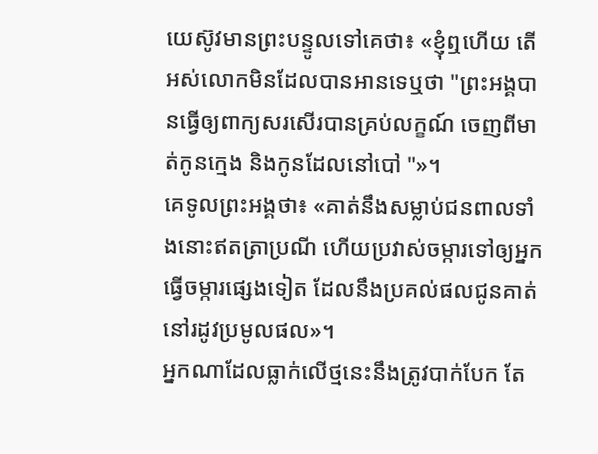យេស៊ូវមានព្រះបន្ទូលទៅគេថា៖ «ខ្ញុំឮហើយ តើអស់លោកមិនដែលបានអានទេឬថា "ព្រះអង្គបានធ្វើឲ្យពាក្យសរសើរបានគ្រប់លក្ខណ៍ ចេញពីមាត់កូនក្មេង និងកូនដែលនៅបៅ "»។
គេទូលព្រះអង្គថា៖ «គាត់នឹងសម្លាប់ជនពាលទាំងនោះឥតត្រាប្រណី ហើយប្រវាស់ចម្ការទៅឲ្យអ្នកធ្វើចម្ការផ្សេងទៀត ដែលនឹងប្រគល់ផលជូនគាត់នៅរដូវប្រមូលផល»។
អ្នកណាដែលធ្លាក់លើថ្មនេះនឹងត្រូវបាក់បែក តែ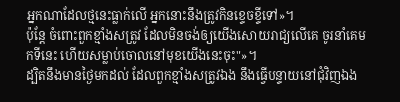អ្នកណាដែលថ្មនេះធ្លាក់លើ អ្នកនោះនឹងត្រូវកិនខ្ទេចខ្ទីទៅ»។
ប៉ុន្តែ ចំពោះពួកខ្មាំងសត្រូវ ដែលមិនចង់ឲ្យយើងសោយរាជ្យលើគេ ចូរនាំគេមកទីនេះ ហើយសម្លាប់ចោលនៅមុខយើងនេះចុះ"»។
ដ្បិតនឹងមានថ្ងៃមកដល់ ដែលពួកខ្មាំងសត្រូវឯង នឹងធ្វើបន្ទាយនៅជុំវិញឯង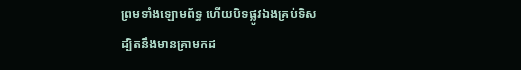ព្រមទាំងឡោមព័ទ្ធ ហើយបិទផ្លូវឯងគ្រប់ទិស
ដ្បិតនឹងមានគ្រាមកដ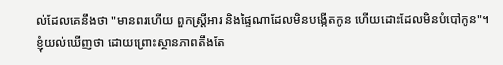ល់ដែលគេនឹងថា "មានពរហើយ ពួកស្ត្រីអារ និងផ្ទៃណាដែលមិនបង្កើតកូន ហើយដោះដែលមិនបំបៅកូន"។
ខ្ញុំយល់ឃើញថា ដោយព្រោះស្ថានភាពតឹងតែ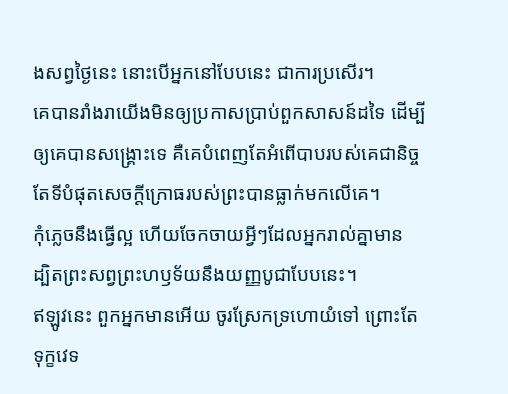ងសព្វថ្ងៃនេះ នោះបើអ្នកនៅបែបនេះ ជាការប្រសើរ។
គេបានរាំងរាយើងមិនឲ្យប្រកាសប្រាប់ពួកសាសន៍ដទៃ ដើម្បីឲ្យគេបានសង្គ្រោះទេ គឺគេបំពេញតែអំពើបាបរបស់គេជានិច្ច តែទីបំផុតសេចក្ដីក្រោធរបស់ព្រះបានធ្លាក់មកលើគេ។
កុំភ្លេចនឹងធ្វើល្អ ហើយចែកចាយអ្វីៗដែលអ្នករាល់គ្នាមាន ដ្បិតព្រះសព្វព្រះហឫទ័យនឹងយញ្ញបូជាបែបនេះ។
ឥឡូវនេះ ពួកអ្នកមានអើយ ចូរស្រែកទ្រហោយំទៅ ព្រោះតែទុក្ខវេទ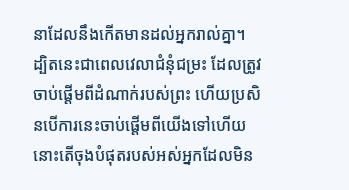នាដែលនឹងកើតមានដល់អ្នករាល់គ្នា។
ដ្បិតនេះជាពេលវេលាជំនុំជម្រះ ដែលត្រូវចាប់ផ្តើមពីដំណាក់របស់ព្រះ ហើយប្រសិនបើការនេះចាប់ផ្តើមពីយើងទៅហើយ នោះតើចុងបំផុតរបស់អស់អ្នកដែលមិន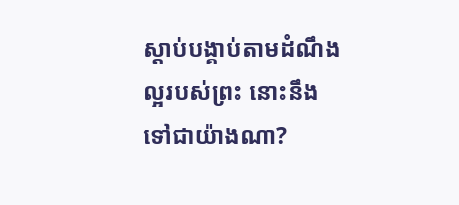ស្តាប់បង្គាប់តាមដំណឹងល្អរបស់ព្រះ នោះនឹងទៅជាយ៉ាងណា?